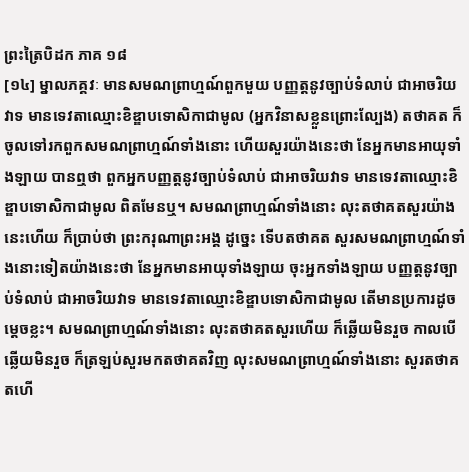ព្រះត្រៃបិដក ភាគ ១៨
[១៤] ម្នាលភគ្គវៈ មានសមណព្រាហ្មណ៍ពួកមួយ បញ្ញត្តនូវច្បាប់ទំលាប់ ជាអាចរិយវាទ មានទេវតាឈ្មោះខិឌ្ឌាបទោសិកាជាមូល (អ្នកវិនាសខ្លួនព្រោះល្បែង) តថាគត ក៏ចូលទៅរកពួកសមណព្រាហ្មណ៍ទាំងនោះ ហើយសួរយ៉ាងនេះថា នែអ្នកមានអាយុទាំងឡាយ បានឮថា ពួកអ្នកបញ្ញត្តនូវច្បាប់ទំលាប់ ជាអាចរិយវាទ មានទេវតាឈ្មោះខិឌ្ឌាបទោសិកាជាមូល ពិតមែនឬ។ សមណព្រាហ្មណ៍ទាំងនោះ លុះតថាគតសួរយ៉ាងនេះហើយ ក៏ប្រាប់ថា ព្រះករុណាព្រះអង្គ ដូច្នេះ ទើបតថាគត សួរសមណព្រាហ្មណ៍ទាំងនោះទៀតយ៉ាងនេះថា នែអ្នកមានអាយុទាំងឡាយ ចុះអ្នកទាំងឡាយ បញ្ញត្តនូវច្បាប់ទំលាប់ ជាអាចរិយវាទ មានទេវតាឈ្មោះខិឌ្ឌាបទោសិកាជាមូល តើមានប្រការដូចម្តេចខ្លះ។ សមណព្រាហ្មណ៍ទាំងនោះ លុះតថាគតសួរហើយ ក៏ឆ្លើយមិនរួច កាលបើឆ្លើយមិនរួច ក៏ត្រឡប់សួរមកតថាគតវិញ លុះសមណព្រាហ្មណ៍ទាំងនោះ សួរតថាគតហើ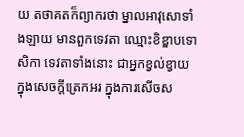យ តថាគតក៏ព្យាករថា ម្នាលអាវុសោទាំងឡាយ មានពួកទេវតា ឈ្មោះខិឌ្ឌាបទោសិកា ទេវតាទាំងនោះ ជាអ្នកខ្វល់ខ្វាយ ក្នុងសេចក្តីត្រេកអរ ក្នុងការសើចស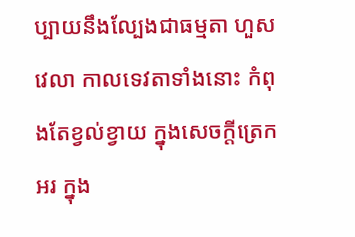ប្បាយនឹងល្បែងជាធម្មតា ហួសវេលា កាលទេវតាទាំងនោះ កំពុងតែខ្វល់ខ្វាយ ក្នុងសេចក្តីត្រេកអរ ក្នុង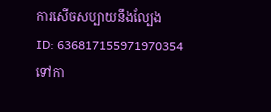ការសើចសប្បាយនឹងល្បែង
ID: 636817155971970354
ទៅកា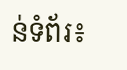ន់ទំព័រ៖